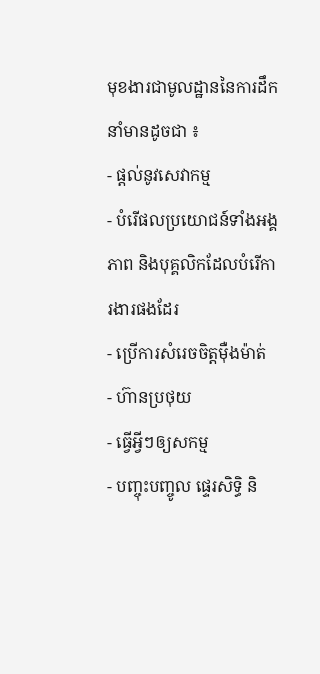មុខងារជាមូលដ្ឋាននៃការដឹកនាំមានដូចជា ៖
- ផ្ដល់នូវសេវាកម្ម
- បំរើផលប្រយោជន៍ទាំងអង្គភាព និងបុគ្គលិកដែលបំរើការងារផងដែរ
- ប្រើការសំរេចចិត្តមុឺងម៉ាត់
- ហ៊ានប្រថុយ
- ធ្វើអ្វីៗឲ្យសកម្ម
- បញ្ចុះបញ្ចូល ផ្ទេរសិទ្ធិ និ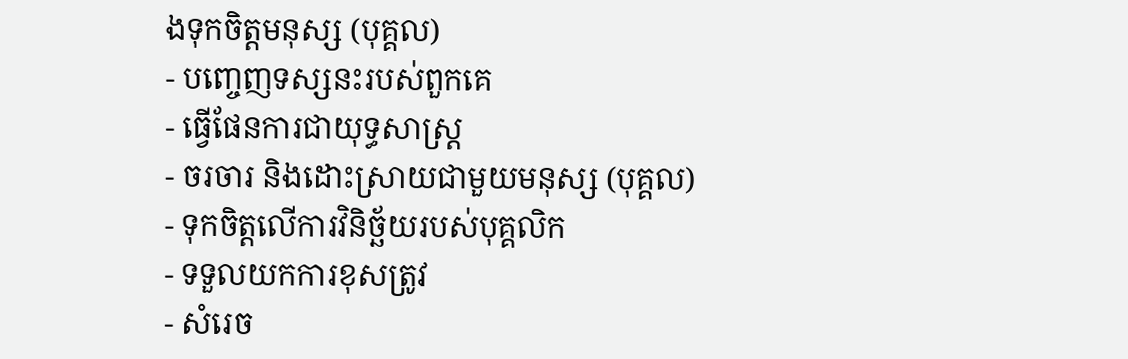ងទុកចិត្តមនុស្ស (បុគ្គល)
- បញ្ចេញទស្សនះរបស់ពួកគេ
- ធ្វើផែនការជាយុទ្ធសាស្រ្ត
- ចរចារ និងដោះស្រាយជាមួយមនុស្ស (បុគ្គល)
- ទុកចិត្តលើការវិនិច្ឆ័យរបស់បុគ្គលិក
- ទទួលយកការខុសត្រូវ
- សំរេច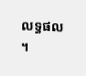លទ្ធផល ។